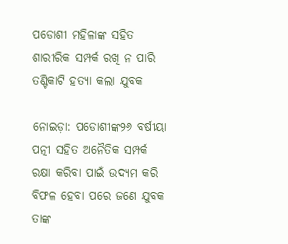ପଡୋଶୀ ମହିଳାଙ୍କ ସହିତ ଶାରୀରିକ ସମ୍ପର୍କ ରଖି ନ ପାରି ତଣ୍ଟିକାଟି ହତ୍ୟା କଲା ଯୁବକ

ନୋଇଡ଼ା: ପଡୋଶୀଙ୍କ୨୬ ବର୍ଷୀୟା ପତ୍ନୀ ସହିତ ଅନୈତିକ ସମ୍ପର୍କ ରକ୍ଷା କରିବା ପାଇଁ ଉଦ୍ୟମ କରି ବିଫଳ ହେବା ପରେ ଜଣେ ଯୁବକ ତାଙ୍କ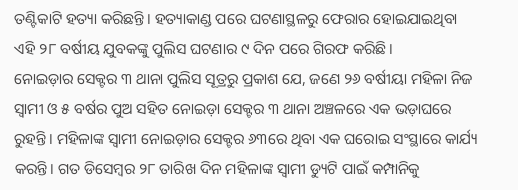ତଣ୍ଟିକାଟି ହତ୍ୟା କରିଛନ୍ତି। ହତ୍ୟାକାଣ୍ଡ ପରେ ଘଟଣାସ୍ଥଳରୁ ଫେରାର ହୋଇଯାଇଥିବା ଏହି ୨୮ ବର୍ଷୀୟ ଯୁବକଙ୍କୁ ପୁଲିସ ଘଟଣାର ୯ ଦିନ ପରେ ଗିରଫ କରିଛି।
ନୋଇଡ଼ାର ସେକ୍ଟର ୩ ଥାନା ପୁଲିସ ସୂତ୍ରରୁ ପ୍ରକାଶ ଯେ, ଜଣେ ୨୬ ବର୍ଷୀୟା ମହିଳା ନିଜ ସ୍ୱାମୀ ଓ ୫ ବର୍ଷର ପୁଅ ସହିତ ନୋଇଡ଼ା ସେକ୍ଟର ୩ ଥାନା ଅଞ୍ଚଳରେ ଏକ ଭଡ଼ାଘରେ ରୁହନ୍ତି। ମହିଳାଙ୍କ ସ୍ୱାମୀ ନୋଇଡ଼ାର ସେକ୍ଟର ୬୩ରେ ଥିବା ଏକ ଘରୋଇ ସଂସ୍ଥାରେ କାର୍ଯ୍ୟ କରନ୍ତି। ଗତ ଡିସେମ୍ବର ୨୮ ତାରିଖ ଦିନ ମହିଳାଙ୍କ ସ୍ୱାମୀ ଡ୍ୟୁଟି ପାଇଁ କମ୍ପାନିକୁ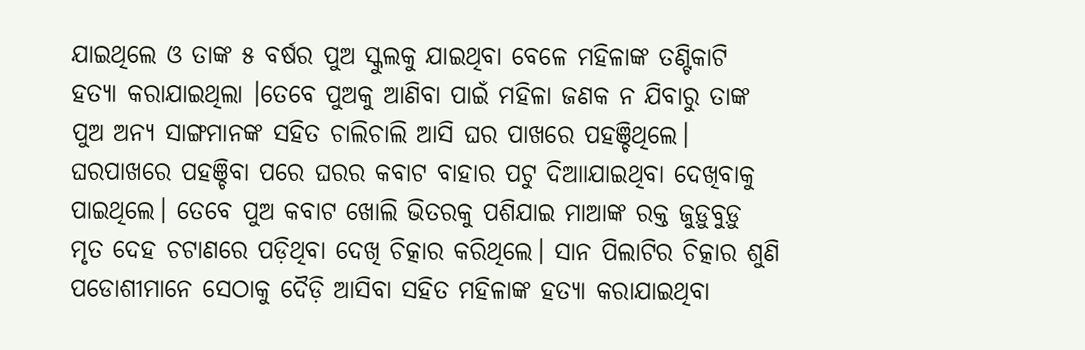ଯାଇଥିଲେ ଓ ତାଙ୍କ ୫ ବର୍ଷର ପୁଅ ସ୍କୁଲକୁ ଯାଇଥିବା ବେଳେ ମହିଳାଙ୍କ ତଣ୍ଟିକାଟି ହତ୍ୟା କରାଯାଇଥିଲା ।ତେବେ ପୁଅକୁ ଆଣିବା ପାଇଁ ମହିଳା ଜଣକ ନ ଯିବାରୁ ତାଙ୍କ ପୁଅ ଅନ୍ୟ ସାଙ୍ଗମାନଙ୍କ ସହିତ ଚାଲିଚାଲି ଆସି ଘର ପାଖରେ ପହଞ୍ଚିଥିଲେ। ଘରପାଖରେ ପହଞ୍ଚିବା ପରେ ଘରର କବାଟ ବାହାର ପଟୁ ଦିଆାଯାଇଥିବା ଦେଖିବାକୁ ପାଇଥିଲେ। ତେବେ ପୁଅ କବାଟ ଖୋଲି ଭିତରକୁ ପଶିଯାଇ ମାଆଙ୍କ ରକ୍ତ ଜୁଡ଼ୁବୁଡ଼ୁ ମୃତ ଦେହ ଚଟାଣରେ ପଡ଼ିଥିବା ଦେଖି ଚିତ୍କାର କରିଥିଲେ। ସାନ ପିଲାଟିର ଚିତ୍କାର ଶୁଣି ପଡୋଶୀମାନେ ସେଠାକୁ ଦୈଡ଼ି ଆସିବା ସହିତ ମହିଳାଙ୍କ ହତ୍ୟା କରାଯାଇଥିବା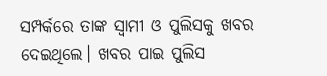ସମ୍ପର୍କରେ ତାଙ୍କ ସ୍ୱାମୀ ଓ ପୁଲିସକୁ ଖବର ଦେଇଥିଲେ। ଖବର ପାଇ ପୁଲିସ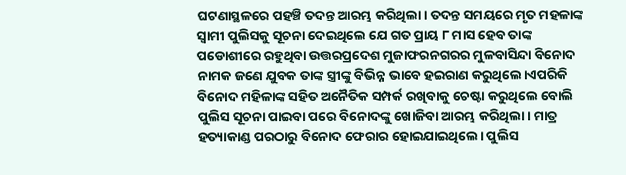ଘଟଣାସ୍ଥଳରେ ପହଞ୍ଚି ତଦନ୍ତ ଆରମ୍ଭ କରିଥିଲା। ତଦନ୍ତ ସମୟରେ ମୃତ ମହଳାଙ୍କ ସ୍ୱାମୀ ପୁଲିସକୁ ସୂଚନା ଦେଇଥିଲେ ଯେ ଗତ ପ୍ରାୟ ୮ ମାସ ହେବ ତାଙ୍କ ପଡୋଶୀରେ ରହୁଥିବା ଉତ୍ତରପ୍ରଦେଶ ମୁଜାଫରନଗରର ମୁଳବାସିନ୍ଦା ବିନୋଦ ନାମକ ଜଣେ ଯୁବକ ତାଙ୍କ ସ୍ତ୍ରୀଙ୍କୁ ବିଭିନ୍ନ ଭାବେ ହଇରାଣ କରୁଥିଲେ।ଏପରିକି ବିନୋଦ ମହିଳାଙ୍କ ସହିତ ଅନୈତିକ ସମ୍ପର୍କ ରଖିବାକୁ ଚେଷ୍ଟା କରୁଥିଲେ ବୋଲି ପୁଲିସ ସୂଚନା ପାଇବା ପରେ ବିନୋଦଙ୍କୁ ଖୋଜିବା ଆରମ୍ଭ କରିଥିଲା। ମାତ୍ର ହତ୍ୟାକାଣ୍ଡ ପରଠାରୁ ବିନୋଦ ଫେରାର ହୋଇଯାଇଥିଲେ। ପୁଲିସ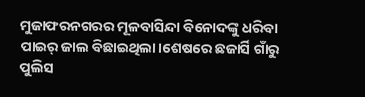ମୁଜାଫରନଗରର ମୂଳବାସିନ୍ଦା ବିନୋଦଙ୍କୁ ଧରିବା ପାଇର୍ ଜାଲ ବିଛାଇଥିଲା।ଶେଷରେ ଛଜାର୍ସି ଗାଁରୁ ପୁଲିସ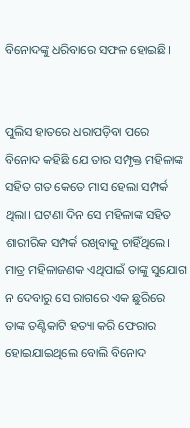ବିନୋଦଙ୍କୁ ଧରିବାରେ ସଫଳ ହୋଇଛି।


ପୁଲିସ ହାତରେ ଧରାପଡ଼ିବା ପରେ ବିନୋଦ କହିଛି ଯେ ତାର ସମ୍ପୃକ୍ତ ମହିଳାଙ୍କ ସହିତ ଗତ କେତେ ମାସ ହେଲା ସମ୍ପର୍କ ଥିଲା। ଘଟଣା ଦିନ ସେ ମହିଳାଙ୍କ ସହିତ ଶାରୀରିକ ସମ୍ପର୍କ ରଖିବାକୁ ଚାହିଁଥିଲେ। ମାତ୍ର ମହିଳାଜଣକ ଏଥିପାଇଁ ତାଙ୍କୁ ସୁଯୋଗ ନ ଦେବାରୁ ସେ ରାଗରେ ଏକ ଛୁରିରେ ତାଙ୍କ ତଣ୍ଟିକାଟି ହତ୍ୟା କରି ଫେରାର ହୋଇଯାଇଥିଲେ ବୋଲି ବିନୋଦ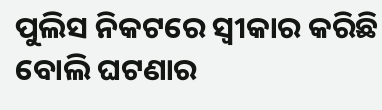ପୁଲିସ ନିକଟରେ ସ୍ୱୀକାର କରିଛି ବୋଲି ଘଟଣାର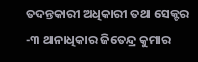ତଦନ୍ତକାରୀ ଅଧିକାରୀ ତଥା ସେକ୍ଟର -୩ ଥାନାଧିକାର ଜିତେନ୍ଦ୍ର କୁମାର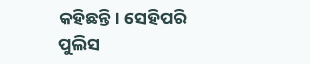କହିଛନ୍ତି। ସେହିପରି ପୁଲିସ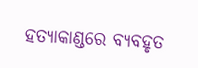ହତ୍ୟାକାଣ୍ଡରେ ବ୍ୟବହୃତ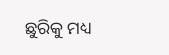ଛୁରିକୁ ମଧ୍ୟ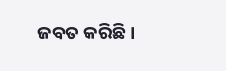ଜବତ କରିଛି।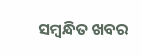ସମ୍ବନ୍ଧିତ ଖବର